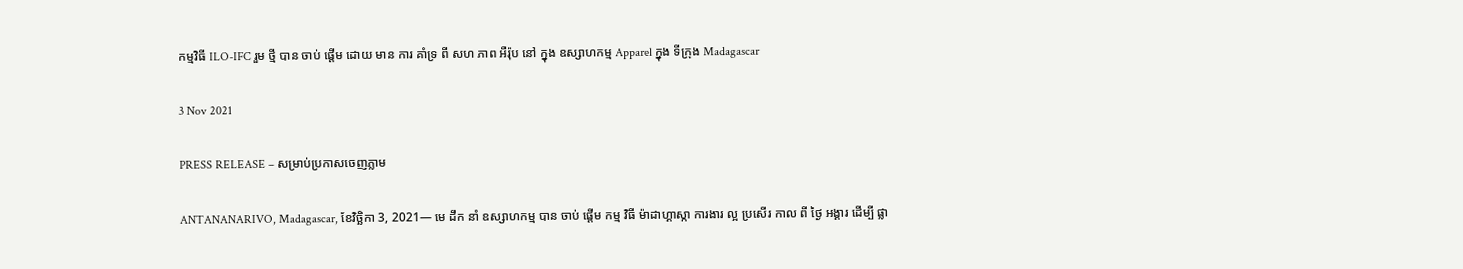កម្មវិធី ILO-IFC រួម ថ្មី បាន ចាប់ ផ្តើម ដោយ មាន ការ គាំទ្រ ពី សហ ភាព អឺរ៉ុប នៅ ក្នុង ឧស្សាហកម្ម Apparel ក្នុង ទីក្រុង Madagascar

3 Nov 2021

PRESS RELEASE – សម្រាប់ប្រកាសចេញភ្លាម

ANTANANARIVO, Madagascar, ខែវិច្ឆិកា 3, 2021— មេ ដឹក នាំ ឧស្សាហកម្ម បាន ចាប់ ផ្តើម កម្ម វិធី ម៉ាដាហ្គាស្កា ការងារ ល្អ ប្រសើរ កាល ពី ថ្ងៃ អង្គារ ដើម្បី ផ្លា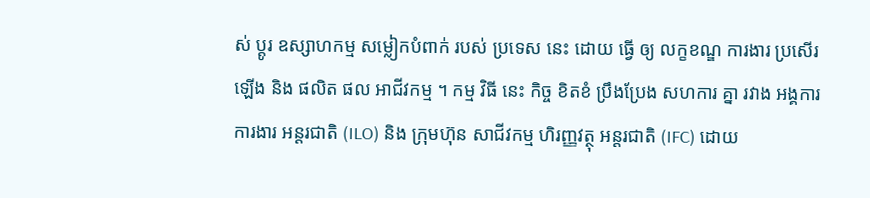ស់ ប្តូរ ឧស្សាហកម្ម សម្លៀកបំពាក់ របស់ ប្រទេស នេះ ដោយ ធ្វើ ឲ្យ លក្ខខណ្ឌ ការងារ ប្រសើរ ឡើង និង ផលិត ផល អាជីវកម្ម ។ កម្ម វិធី នេះ កិច្ច ខិតខំ ប្រឹងប្រែង សហការ គ្នា រវាង អង្គការ ការងារ អន្តរជាតិ (ILO) និង ក្រុមហ៊ុន សាជីវកម្ម ហិរញ្ញវត្ថុ អន្តរជាតិ (IFC) ដោយ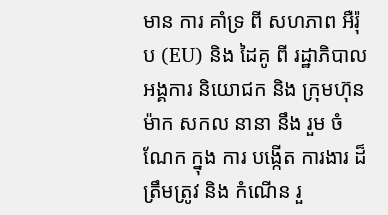មាន ការ គាំទ្រ ពី សហភាព អឺរ៉ុប (EU) និង ដៃគូ ពី រដ្ឋាភិបាល អង្គការ និយោជក និង ក្រុមហ៊ុន ម៉ាក សកល នានា នឹង រួម ចំណែក ក្នុង ការ បង្កើត ការងារ ដ៏ ត្រឹមត្រូវ និង កំណើន រួ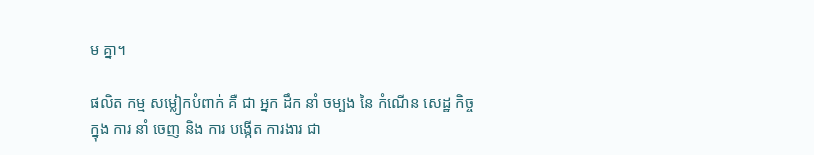ម គ្នា។

ផលិត កម្ម សម្លៀកបំពាក់ គឺ ជា អ្នក ដឹក នាំ ចម្បង នៃ កំណើន សេដ្ឋ កិច្ច ក្នុង ការ នាំ ចេញ និង ការ បង្កើត ការងារ ជា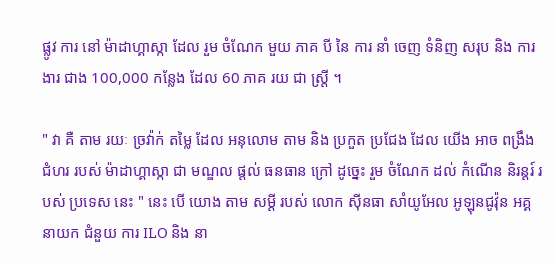ផ្លូវ ការ នៅ ម៉ាដាហ្គាស្កា ដែល រួម ចំណែក មួយ ភាគ បី នៃ ការ នាំ ចេញ ទំនិញ សរុប និង ការងារ ជាង 100,000 កន្លែង ដែល 60 ភាគ រយ ជា ស្ត្រី ។

" វា គឺ តាម រយៈ ច្រវ៉ាក់ តម្លៃ ដែល អនុលោម តាម និង ប្រកួត ប្រជែង ដែល យើង អាច ពង្រឹង ជំហរ របស់ ម៉ាដាហ្គាស្កា ជា មណ្ឌល ផ្តល់ ធនធាន ក្រៅ ដូច្នេះ រួម ចំណែក ដល់ កំណើន និរន្តរ៍ របស់ ប្រទេស នេះ " នេះ បើ យោង តាម សម្តី របស់ លោក ស៊ីនធា សាំយូអែល អូឡុនជូវ៉ុន អគ្គ នាយក ជំនួយ ការ ILO និង នា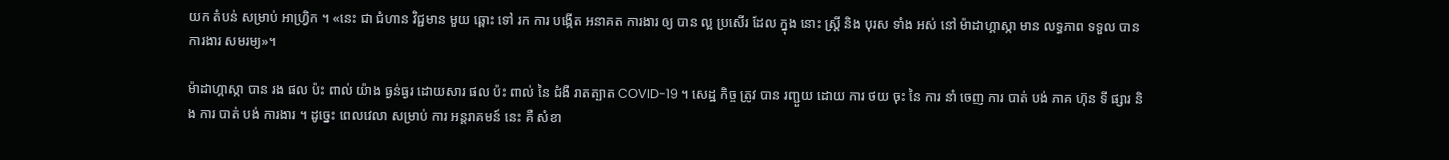យក តំបន់ សម្រាប់ អាហ្វ្រិក ។ «នេះ ជា ជំហាន វិជ្ជមាន មួយ ឆ្ពោះ ទៅ រក ការ បង្កើត អនាគត ការងារ ឲ្យ បាន ល្អ ប្រសើរ ដែល ក្នុង នោះ ស្ត្រី និង បុរស ទាំង អស់ នៅ ម៉ាដាហ្គាស្កា មាន លទ្ធភាព ទទួល បាន ការងារ សមរម្យ»។

ម៉ាដាហ្គាស្កា បាន រង ផល ប៉ះ ពាល់ យ៉ាង ធ្ងន់ធ្ងរ ដោយសារ ផល ប៉ះ ពាល់ នៃ ជំងឺ រាតត្បាត COVID-19 ។ សេដ្ឋ កិច្ច ត្រូវ បាន រញ្ជួយ ដោយ ការ ថយ ចុះ នៃ ការ នាំ ចេញ ការ បាត់ បង់ ភាគ ហ៊ុន ទី ផ្សារ និង ការ បាត់ បង់ ការងារ ។ ដូច្នេះ ពេលវេលា សម្រាប់ ការ អន្តរាគមន៍ នេះ គឺ សំខា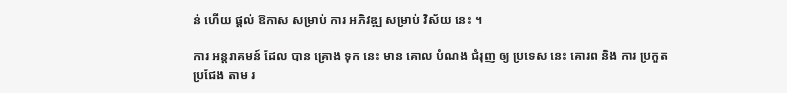ន់ ហើយ ផ្ដល់ ឱកាស សម្រាប់ ការ អភិវឌ្ឍ សម្រាប់ វិស័យ នេះ ។

ការ អន្តរាគមន៍ ដែល បាន គ្រោង ទុក នេះ មាន គោល បំណង ជំរុញ ឲ្យ ប្រទេស នេះ គោរព និង ការ ប្រកួត ប្រជែង តាម រ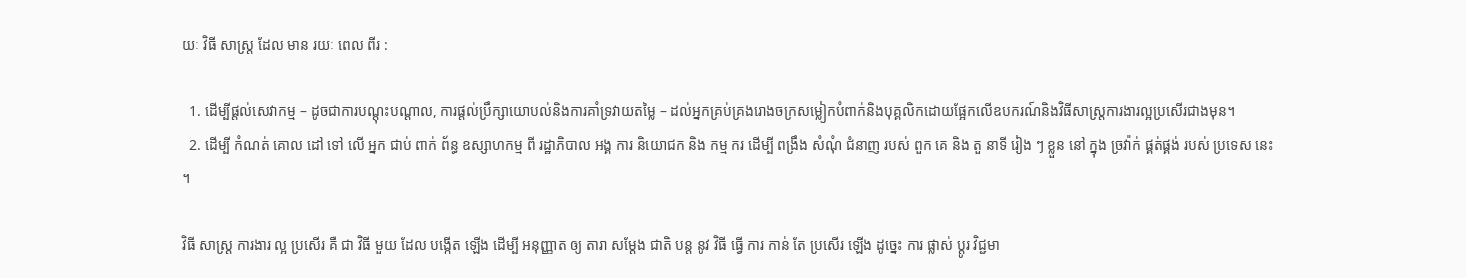យៈ វិធី សាស្ត្រ ដែល មាន រយៈ ពេល ពីរ :

  1. ដើម្បីផ្តល់សេវាកម្ម – ដូចជាការបណ្ដុះបណ្ដាល, ការផ្តល់ប្រឹក្សាយោបល់និងការគាំទ្រវាយតម្លៃ – ដល់អ្នកគ្រប់គ្រងរោងចក្រសម្លៀកបំពាក់និងបុគ្គលិកដោយផ្អែកលើឧបករណ៍និងវិធីសាស្រ្តការងារល្អប្រសើរជាងមុន។
  2. ដើម្បី កំណត់ គោល ដៅ ទៅ លើ អ្នក ជាប់ ពាក់ ព័ន្ធ ឧស្សាហកម្ម ពី រដ្ឋាភិបាល អង្គ ការ និយោជក និង កម្ម ករ ដើម្បី ពង្រឹង សំណុំ ជំនាញ របស់ ពួក គេ និង តួ នាទី រៀង ៗ ខ្លួន នៅ ក្នុង ច្រវ៉ាក់ ផ្គត់ផ្គង់ របស់ ប្រទេស នេះ ។

វិធី សាស្ត្រ ការងារ ល្អ ប្រសើរ គឺ ជា វិធី មួយ ដែល បង្កើត ឡើង ដើម្បី អនុញ្ញាត ឲ្យ តារា សម្តែង ជាតិ បន្ត នូវ វិធី ធ្វើ ការ កាន់ តែ ប្រសើរ ឡើង ដូច្នេះ ការ ផ្លាស់ ប្តូរ វិជ្ជមា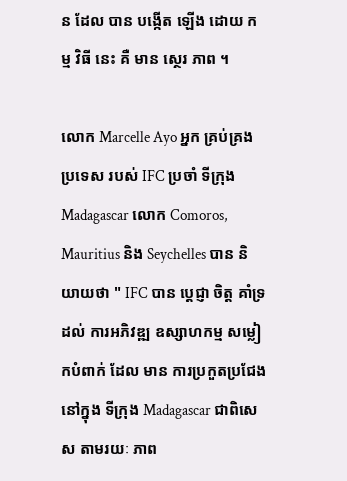ន ដែល បាន បង្កើត ឡើង ដោយ កម្ម វិធី នេះ គឺ មាន ស្ថេរ ភាព ។

លោក Marcelle Ayo អ្នក គ្រប់គ្រង ប្រទេស របស់ IFC ប្រចាំ ទីក្រុង Madagascar លោក Comoros, Mauritius និង Seychelles បាន និយាយថា " IFC បាន ប្តេជ្ញា ចិត្ត គាំទ្រ ដល់ ការអភិវឌ្ឍ ឧស្សាហកម្ម សម្លៀកបំពាក់ ដែល មាន ការប្រកួតប្រជែង នៅក្នុង ទីក្រុង Madagascar ជាពិសេស តាមរយៈ ភាព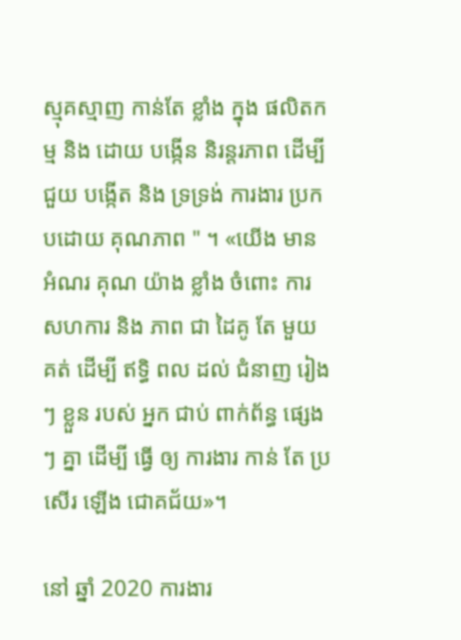ស្មុគស្មាញ កាន់តែ ខ្លាំង ក្នុង ផលិតកម្ម និង ដោយ បង្កើន និរន្តរភាព ដើម្បី ជួយ បង្កើត និង ទ្រទ្រង់ ការងារ ប្រកបដោយ គុណភាព " ។ «យើង មាន អំណរ គុណ យ៉ាង ខ្លាំង ចំពោះ ការ សហការ និង ភាព ជា ដៃគូ តែ មួយ គត់ ដើម្បី ឥទ្ធិ ពល ដល់ ជំនាញ រៀងៗ ខ្លួន របស់ អ្នក ជាប់ ពាក់ព័ន្ធ ផ្សេង ៗ គ្នា ដើម្បី ធ្វើ ឲ្យ ការងារ កាន់ តែ ប្រសើរ ឡើង ជោគជ័យ»។

នៅ ឆ្នាំ 2020 ការងារ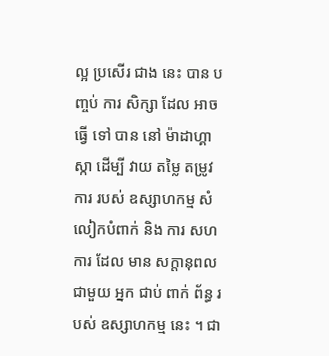ល្អ ប្រសើរ ជាង នេះ បាន បញ្ចប់ ការ សិក្សា ដែល អាច ធ្វើ ទៅ បាន នៅ ម៉ាដាហ្គាស្កា ដើម្បី វាយ តម្លៃ តម្រូវ ការ របស់ ឧស្សាហកម្ម សំលៀកបំពាក់ និង ការ សហ ការ ដែល មាន សក្តានុពល ជាមួយ អ្នក ជាប់ ពាក់ ព័ន្ធ របស់ ឧស្សាហកម្ម នេះ ។ ជា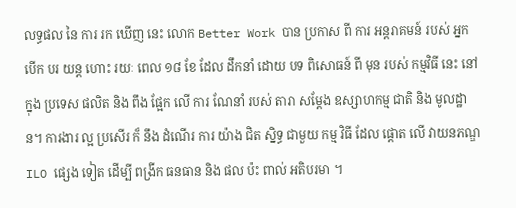លទ្ធផល នៃ ការ រក ឃើញ នេះ លោក Better Work បាន ប្រកាស ពី ការ អន្តរាគមន៍ របស់ អ្នក បើក បរ យន្ត ហោះ រយៈ ពេល ១៨ ខែ ដែល ដឹកនាំ ដោយ បទ ពិសោធន៍ ពី មុន របស់ កម្មវិធី នេះ នៅ ក្នុង ប្រទេស ផលិត និង ពឹង ផ្អែក លើ ការ ណែនាំ របស់ តារា សម្តែង ឧស្សាហកម្ម ជាតិ និង មូលដ្ឋាន។ ការងារ ល្អ ប្រសើរ ក៏ នឹង ដំណើរ ការ យ៉ាង ជិត ស្និទ្ធ ជាមួយ កម្ម វិធី ដែល ផ្តោត លើ វាយនភណ្ឌ ILO ផ្សេង ទៀត ដើម្បី ពង្រីក ធនធាន និង ផល ប៉ះ ពាល់ អតិបរមា ។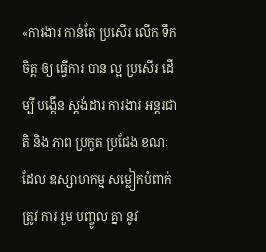«ការងារ កាន់តែ ប្រសើរ លើក ទឹក ចិត្ត ឲ្យ ធ្វើការ បាន ល្អ ប្រសើរ ដើម្បី បង្កើន ស្តង់ដារ ការងារ អន្តរជាតិ និង ភាព ប្រកួត ប្រជែង ខណៈ ដែល ឧស្សាហកម្ម សម្លៀកបំពាក់ ត្រូវ ការ រួម បញ្ចូល គ្នា នូវ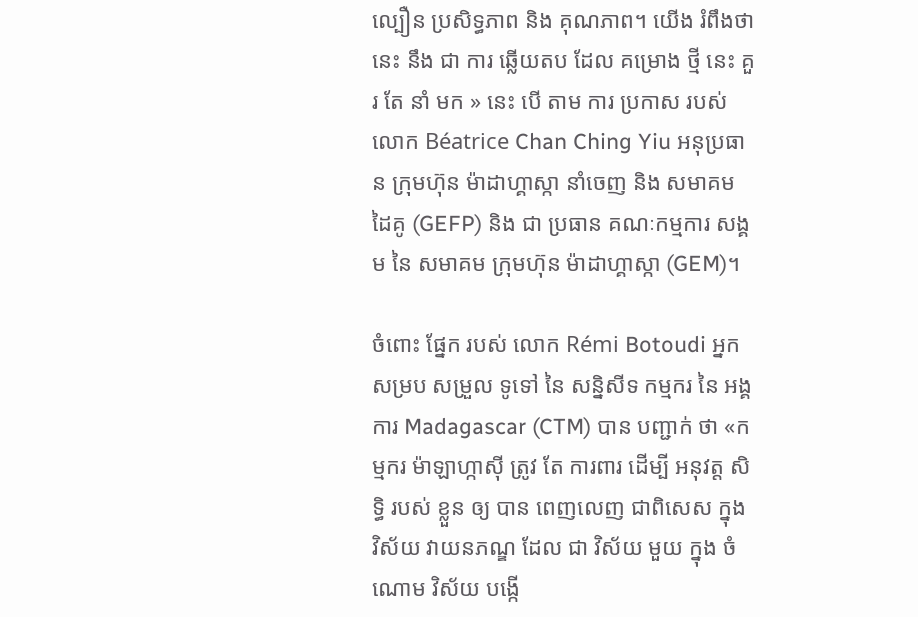ល្បឿន ប្រសិទ្ធភាព និង គុណភាព។ យើង រំពឹងថា នេះ នឹង ជា ការ ឆ្លើយតប ដែល គម្រោង ថ្មី នេះ គួរ តែ នាំ មក » នេះ បើ តាម ការ ប្រកាស របស់ លោក Béatrice Chan Ching Yiu អនុប្រធាន ក្រុមហ៊ុន ម៉ាដាហ្គាស្កា នាំចេញ និង សមាគម ដៃគូ (GEFP) និង ជា ប្រធាន គណៈកម្មការ សង្គម នៃ សមាគម ក្រុមហ៊ុន ម៉ាដាហ្គាស្កា (GEM)។

ចំពោះ ផ្នែក របស់ លោក Rémi Botoudi អ្នក សម្រប សម្រួល ទូទៅ នៃ សន្និសីទ កម្មករ នៃ អង្គការ Madagascar (CTM) បាន បញ្ជាក់ ថា «កម្មករ ម៉ាឡាហ្កាស៊ី ត្រូវ តែ ការពារ ដើម្បី អនុវត្ត សិទ្ធិ របស់ ខ្លួន ឲ្យ បាន ពេញលេញ ជាពិសេស ក្នុង វិស័យ វាយនភណ្ឌ ដែល ជា វិស័យ មួយ ក្នុង ចំណោម វិស័យ បង្កើ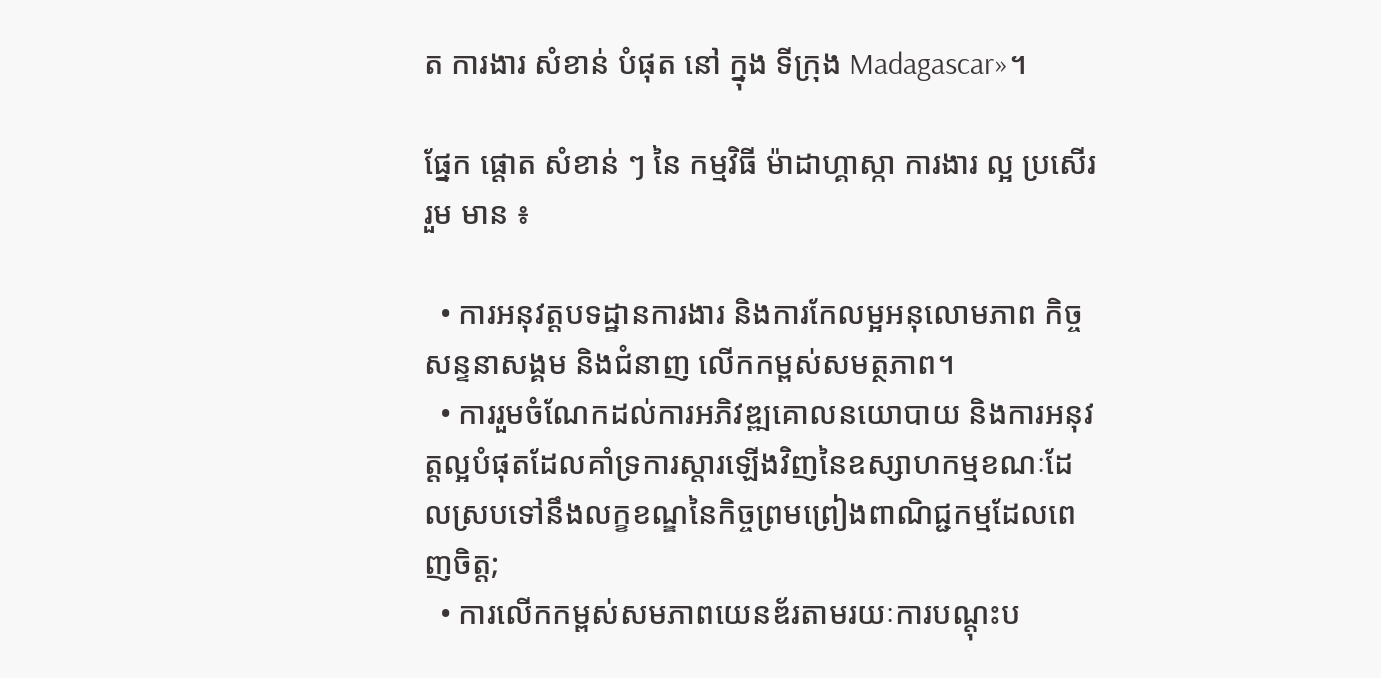ត ការងារ សំខាន់ បំផុត នៅ ក្នុង ទីក្រុង Madagascar»។

ផ្នែក ផ្តោត សំខាន់ ៗ នៃ កម្មវិធី ម៉ាដាហ្គាស្កា ការងារ ល្អ ប្រសើរ រួម មាន ៖

  • ការអនុវត្តបទដ្ឋានការងារ និងការកែលម្អអនុលោមភាព កិច្ចសន្ទនាសង្គម និងជំនាញ លើកកម្ពស់សមត្ថភាព។
  • ការរួមចំណែកដល់ការអភិវឌ្ឍគោលនយោបាយ និងការអនុវត្តល្អបំផុតដែលគាំទ្រការស្តារឡើងវិញនៃឧស្សាហកម្មខណៈដែលស្របទៅនឹងលក្ខខណ្ឌនៃកិច្ចព្រមព្រៀងពាណិជ្ជកម្មដែលពេញចិត្ត;
  • ការលើកកម្ពស់សមភាពយេនឌ័រតាមរយៈការបណ្តុះប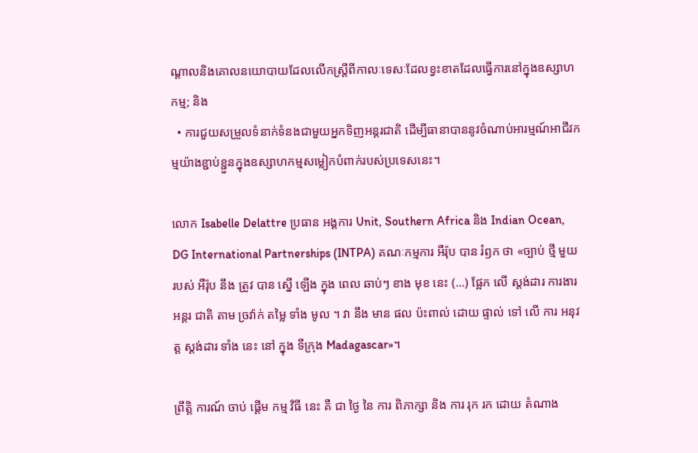ណ្តាលនិងគោលនយោបាយដែលលើកស្ត្រីពីកាលៈទេសៈដែលខ្វះខាតដែលធ្វើការនៅក្នុងឧស្សាហកម្ម; និង
  • ការជួយសម្រួលទំនាក់ទំនងជាមួយអ្នកទិញអន្តរជាតិ ដើម្បីធានាបាននូវចំណាប់អារម្មណ៍អាជីវកម្មយ៉ាងខ្ជាប់ខ្ជួនក្នុងឧស្សាហកម្មសម្លៀកបំពាក់របស់ប្រទេសនេះ។

លោក Isabelle Delattre ប្រធាន អង្គការ Unit, Southern Africa និង Indian Ocean, DG International Partnerships (INTPA) គណៈកម្មការ អឺរ៉ុប បាន រំឭក ថា «ច្បាប់ ថ្មី មួយ របស់ អឺរ៉ុប នឹង ត្រូវ បាន ស្នើ ឡើង ក្នុង ពេល ឆាប់ៗ ខាង មុខ នេះ (...) ផ្អែក លើ ស្តង់ដារ ការងារ អន្តរ ជាតិ តាម ច្រវ៉ាក់ តម្លៃ ទាំង មូល ។ វា នឹង មាន ផល ប៉ះពាល់ ដោយ ផ្ទាល់ ទៅ លើ ការ អនុវត្ត ស្តង់ដារ ទាំង នេះ នៅ ក្នុង ទីក្រុង Madagascar»។

ព្រឹត្តិ ការណ៍ ចាប់ ផ្តើម កម្ម វិធី នេះ គឺ ជា ថ្ងៃ នៃ ការ ពិភាក្សា និង ការ រុក រក ដោយ តំណាង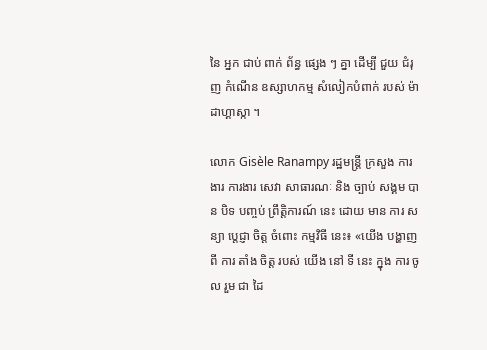នៃ អ្នក ជាប់ ពាក់ ព័ន្ធ ផ្សេង ៗ គ្នា ដើម្បី ជួយ ជំរុញ កំណើន ឧស្សាហកម្ម សំលៀកបំពាក់ របស់ ម៉ាដាហ្គាស្កា ។

លោក Gisèle Ranampy រដ្ឋមន្ត្រី ក្រសួង ការងារ ការងារ សេវា សាធារណៈ និង ច្បាប់ សង្គម បាន បិទ បញ្ចប់ ព្រឹត្តិការណ៍ នេះ ដោយ មាន ការ សន្យា ប្តេជ្ញា ចិត្ត ចំពោះ កម្មវិធី នេះ៖ «យើង បង្ហាញ ពី ការ តាំង ចិត្ត របស់ យើង នៅ ទី នេះ ក្នុង ការ ចូល រួម ជា ដៃ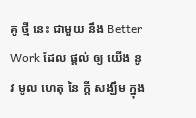គូ ថ្មី នេះ ជាមួយ នឹង Better Work ដែល ផ្តល់ ឲ្យ យើង នូវ មូល ហេតុ នៃ ក្តី សង្ឃឹម ក្នុង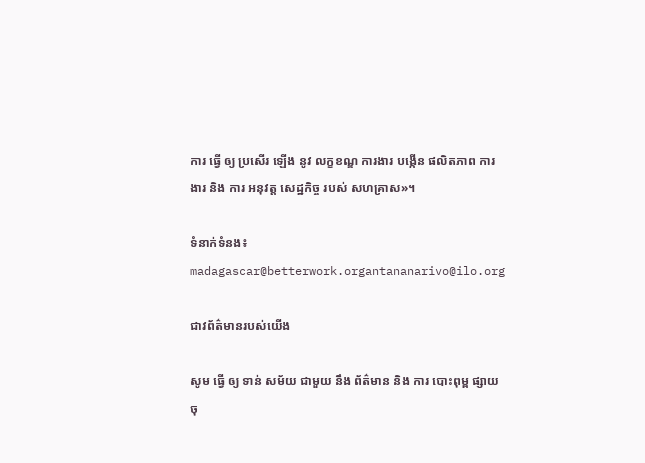ការ ធ្វើ ឲ្យ ប្រសើរ ឡើង នូវ លក្ខខណ្ឌ ការងារ បង្កើន ផលិតភាព ការងារ និង ការ អនុវត្ត សេដ្ឋកិច្ច របស់ សហគ្រាស»។

ទំនាក់ទំនង៖ madagascar@betterwork.organtananarivo@ilo.org

ជាវព័ត៌មានរបស់យើង

សូម ធ្វើ ឲ្យ ទាន់ សម័យ ជាមួយ នឹង ព័ត៌មាន និង ការ បោះពុម្ព ផ្សាយ ចុ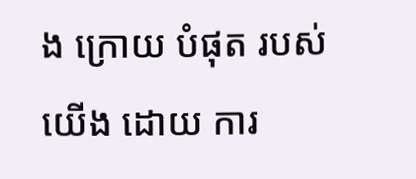ង ក្រោយ បំផុត របស់ យើង ដោយ ការ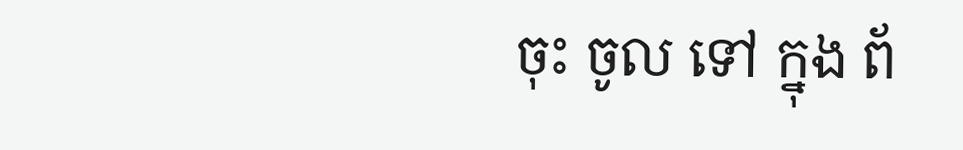ចុះ ចូល ទៅ ក្នុង ព័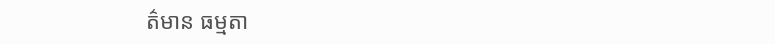ត៌មាន ធម្មតា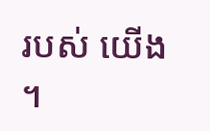របស់ យើង ។